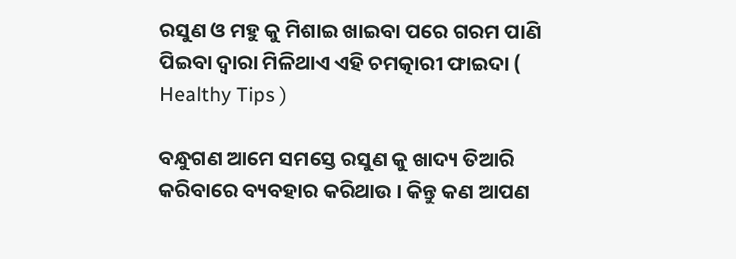ରସୁଣ ଓ ମହୁ କୁ ମିଶାଇ ଖାଇବା ପରେ ଗରମ ପାଣି ପିଇବା ଦ୍ଵାରା ମିଳିଥାଏ ଏହି ଚମତ୍କାରୀ ଫାଇଦା ( Healthy Tips )

ବନ୍ଧୁଗଣ ଆମେ ସମସ୍ତେ ରସୁଣ କୁ ଖାଦ୍ୟ ତିଆରି କରିବାରେ ବ୍ୟବହାର କରିଥାଉ । କିନ୍ତୁ କଣ ଆପଣ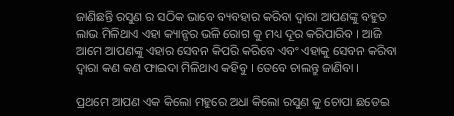ଜାଣିଛନ୍ତି ରସୁଣ ର ସଠିକ ଭାବେ ବ୍ୟବହାର କରିବା ଦ୍ଵାରା ଆପଣଙ୍କୁ ବହୁତ ଲାଭ ମିଳିଥାଏ ଏହା କ୍ୟାନ୍ସର ଭଳି ରୋଗ କୁ ମଧ୍ୟ ଦୂର କରିପାରିବ । ଆଜି ଆମେ ଆପଣଙ୍କୁ ଏହାର ସେବନ କିପରି କରିବେ ଏବଂ ଏହାକୁ ସେବନ କରିବା ଦ୍ଵାରା କଣ କଣ ଫାଇଦା ମିଳିଥାଏ କହିବୁ । ତେବେ ଚାଲନ୍ତୁ ଜାଣିବା ।

ପ୍ରଥମେ ଆପଣ ଏକ କିଲୋ ମହୁରେ ଅଧା କିଲୋ ରସୁଣ କୁ ଚୋପା ଛଡେଇ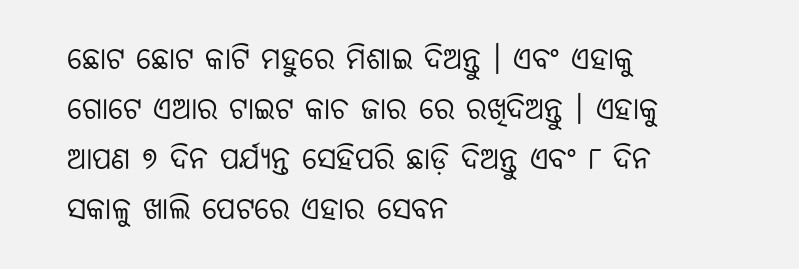ଛୋଟ ଛୋଟ କାଟି ମହୁରେ ମିଶାଇ ଦିଅନ୍ତୁ । ଏବଂ ଏହାକୁ ଗୋଟେ ଏଆର ଟାଇଟ କାଚ ଜାର ରେ ରଖିଦିଅନ୍ତୁ । ଏହାକୁ ଆପଣ ୭ ଦିନ ପର୍ଯ୍ୟନ୍ତ ସେହିପରି ଛାଡ଼ି ଦିଅନ୍ତୁ ଏବଂ ୮ ଦିନ ସକାଳୁ ଖାଲି ପେଟରେ ଏହାର ସେବନ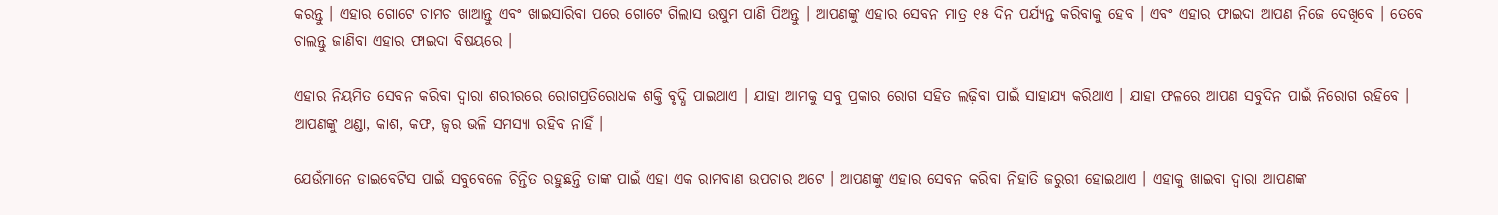କରନ୍ତୁ । ଏହାର ଗୋଟେ ଚାମଚ ଖାଆନ୍ତୁ ଏବଂ ଖାଇସାରିବା ପରେ ଗୋଟେ ଗିଲାସ ଉଷୁମ ପାଣି ପିଅନ୍ତୁ । ଆପଣଙ୍କୁ ଏହାର ସେବନ ମାତ୍ର ୧୫ ଦିନ ପର୍ଯ୍ୟନ୍ତ କରିବାକୁ ହେବ । ଏବଂ ଏହାର ଫାଇଦା ଆପଣ ନିଜେ ଦେଖିବେ । ତେବେ ଚାଲନ୍ତୁ ଜାଣିବା ଏହାର ଫାଇଦା ବିଷୟରେ ।

ଏହାର ନିୟମିତ ସେବନ କରିବା ଦ୍ଵାରା ଶରୀରରେ ରୋଗପ୍ରତିରୋଧକ ଶକ୍ତି ବୃଦ୍ଧି ପାଇଥାଏ । ଯାହା ଆମକୁ ସବୁ ପ୍ରକାର ରୋଗ ସହିତ ଲଢ଼ିବା ପାଇଁ ସାହାଯ୍ୟ କରିଥାଏ । ଯାହା ଫଳରେ ଆପଣ ସବୁଦିନ ପାଇଁ ନିରୋଗ ରହିବେ । ଆପଣଙ୍କୁ ଥଣ୍ଡା, କାଶ, କଫ, ଜ୍ଵର ଭଳି ସମସ୍ୟା ରହିବ ନାହିଁ ।

ଯେଉଁମାନେ ଡାଇବେଟିସ ପାଇଁ ସବୁବେଳେ ଚିନ୍ତିତ ରହୁଛନ୍ତି ତାଙ୍କ ପାଇଁ ଏହା ଏକ ରାମବାଣ ଉପଚାର ଅଟେ । ଆପଣଙ୍କୁ ଏହାର ସେବନ କରିବା ନିହାତି ଜରୁରୀ ହୋଇଥାଏ । ଏହାକୁ ଖାଇବା ଦ୍ଵାରା ଆପଣଙ୍କ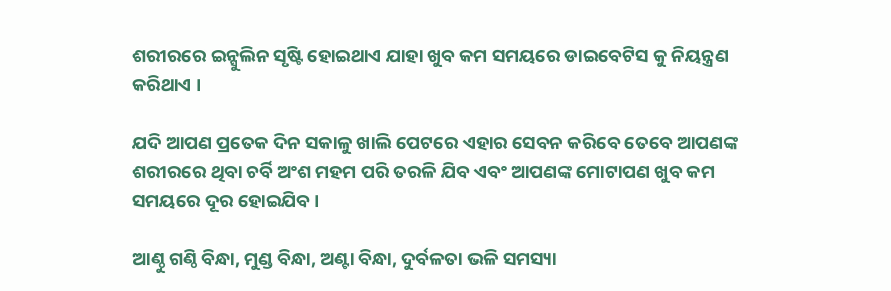ଶରୀରରେ ଇନ୍ସୁଲିନ ସୃଷ୍ଟି ହୋଇଥାଏ ଯାହା ଖୁବ କମ ସମୟରେ ଡାଇବେଟିସ କୁ ନିୟନ୍ତ୍ରଣ କରିଥାଏ ।

ଯଦି ଆପଣ ପ୍ରତେକ ଦିନ ସକାଳୁ ଖାଲି ପେଟରେ ଏହାର ସେବନ କରିବେ ତେବେ ଆପଣଙ୍କ ଶରୀରରେ ଥିବା ଚର୍ବି ଅଂଶ ମହମ ପରି ତରଳି ଯିବ ଏବଂ ଆପଣଙ୍କ ମୋଟାପଣ ଖୁବ କମ ସମୟରେ ଦୂର ହୋଇଯିବ ।

ଆଣ୍ଠୁ ଗଣ୍ଠି ବିନ୍ଧା, ମୁଣ୍ଡ ବିନ୍ଧା, ଅଣ୍ଟା ବିନ୍ଧା, ଦୁର୍ବଳତା ଭଳି ସମସ୍ୟା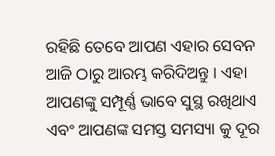ରହିଛି ତେବେ ଆପଣ ଏହାର ସେବନ ଆଜି ଠାରୁ ଆରମ୍ଭ କରିଦିଅନ୍ତୁ । ଏହା ଆପଣଙ୍କୁ ସମ୍ପୂର୍ଣ୍ଣ ଭାବେ ସୁସ୍ଥ ରଖିଥାଏ ଏବଂ ଆପଣଙ୍କ ସମସ୍ତ ସମସ୍ୟା କୁ ଦୂର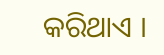କରିଥାଏ ।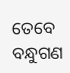ତେବେ ବନ୍ଧୁଗଣ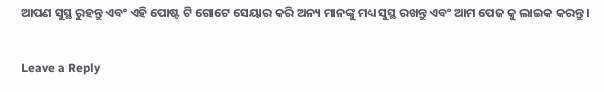ଆପଣ ସୁସ୍ଥ ରୁହନ୍ତୁ ଏବଂ ଏହି ପୋଷ୍ଟ ଟି ଗୋଟେ ସେୟାର କରି ଅନ୍ୟ ମାନଙ୍କୁ ମଧ୍ୟ ସୁସ୍ଥ ରଖନ୍ତୁ ଏବଂ ଆମ ପେଜ କୁ ଲାଇକ କରନ୍ତୁ ।

Leave a Reply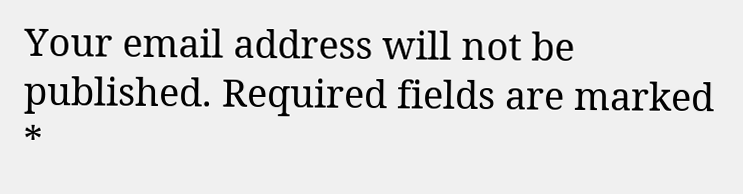Your email address will not be published. Required fields are marked *